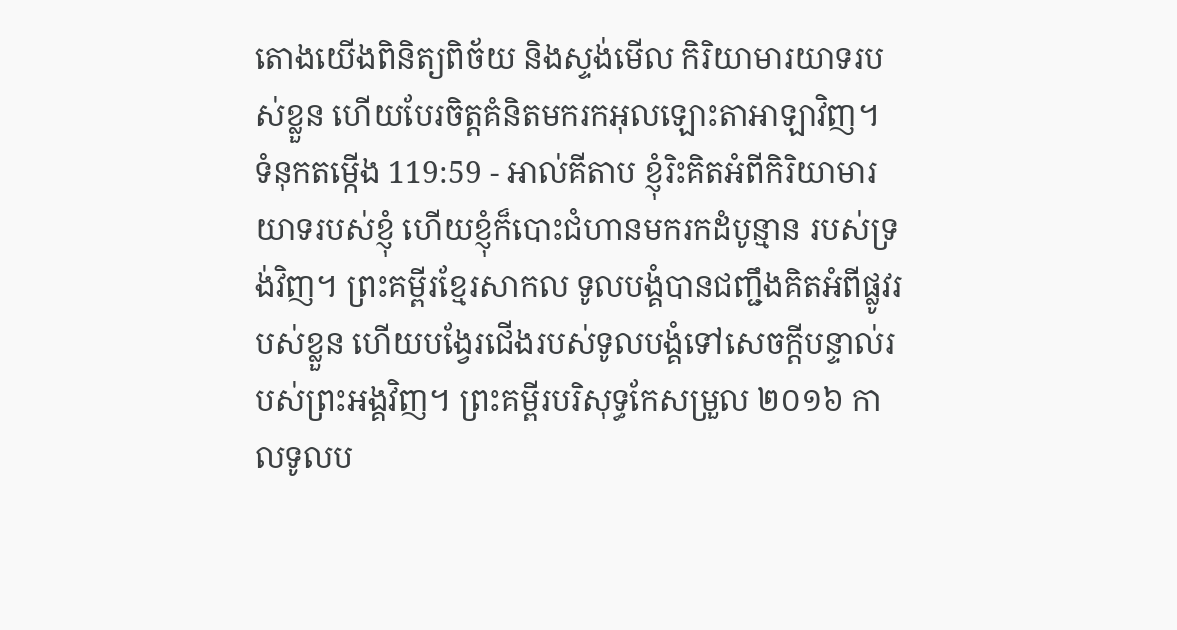តោងយើងពិនិត្យពិច័យ និងស្ទង់មើល កិរិយាមារយាទរបស់ខ្លួន ហើយបែរចិត្តគំនិតមករកអុលឡោះតាអាឡាវិញ។
ទំនុកតម្កើង 119:59 - អាល់គីតាប ខ្ញុំរិះគិតអំពីកិរិយាមារយាទរបស់ខ្ញុំ ហើយខ្ញុំក៏បោះជំហានមករកដំបូន្មាន របស់ទ្រង់វិញ។ ព្រះគម្ពីរខ្មែរសាកល ទូលបង្គំបានជញ្ជឹងគិតអំពីផ្លូវរបស់ខ្លួន ហើយបង្វែរជើងរបស់ទូលបង្គំទៅសេចក្ដីបន្ទាល់របស់ព្រះអង្គវិញ។ ព្រះគម្ពីរបរិសុទ្ធកែសម្រួល ២០១៦ កាលទូលប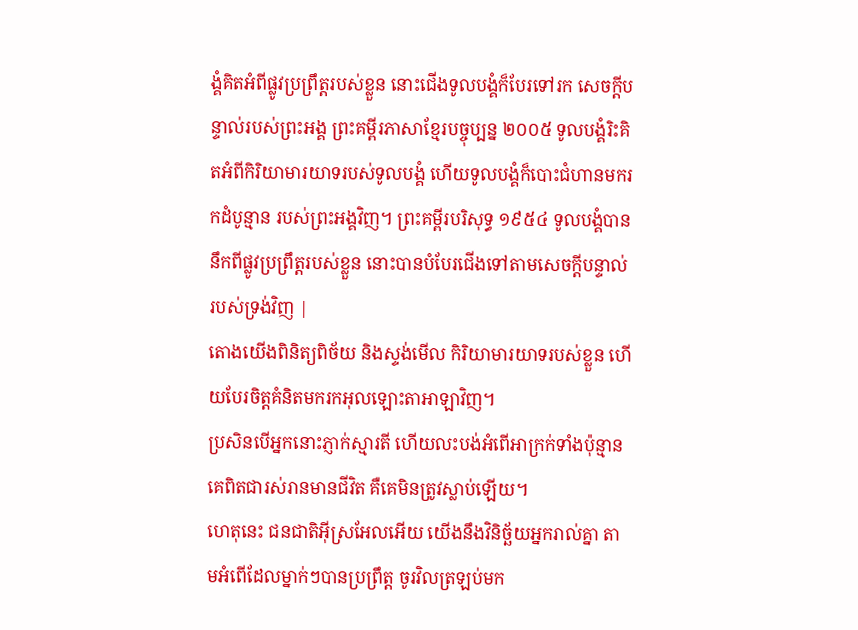ង្គំគិតអំពីផ្លូវប្រព្រឹត្តរបស់ខ្លួន នោះជើងទូលបង្គំក៏បែរទៅរក សេចក្ដីបន្ទាល់របស់ព្រះអង្គ ព្រះគម្ពីរភាសាខ្មែរបច្ចុប្បន្ន ២០០៥ ទូលបង្គំរិះគិតអំពីកិរិយាមារយាទរបស់ទូលបង្គំ ហើយទូលបង្គំក៏បោះជំហានមករកដំបូន្មាន របស់ព្រះអង្គវិញ។ ព្រះគម្ពីរបរិសុទ្ធ ១៩៥៤ ទូលបង្គំបាននឹកពីផ្លូវប្រព្រឹត្តរបស់ខ្លួន នោះបានបំបែរជើងទៅតាមសេចក្ដីបន្ទាល់របស់ទ្រង់វិញ |
តោងយើងពិនិត្យពិច័យ និងស្ទង់មើល កិរិយាមារយាទរបស់ខ្លួន ហើយបែរចិត្តគំនិតមករកអុលឡោះតាអាឡាវិញ។
ប្រសិនបើអ្នកនោះភ្ញាក់ស្មារតី ហើយលះបង់អំពើអាក្រក់ទាំងប៉ុន្មាន គេពិតជារស់រានមានជីវិត គឺគេមិនត្រូវស្លាប់ឡើយ។
ហេតុនេះ ជនជាតិអ៊ីស្រអែលអើយ យើងនឹងវិនិច្ឆ័យអ្នករាល់គ្នា តាមអំពើដែលម្នាក់ៗបានប្រព្រឹត្ត ចូរវិលត្រឡប់មក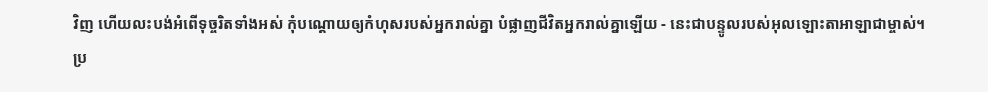វិញ ហើយលះបង់អំពើទុច្ចរិតទាំងអស់ កុំបណ្ដោយឲ្យកំហុសរបស់អ្នករាល់គ្នា បំផ្លាញជីវិតអ្នករាល់គ្នាឡើយ - នេះជាបន្ទូលរបស់អុលឡោះតាអាឡាជាម្ចាស់។
ប្រ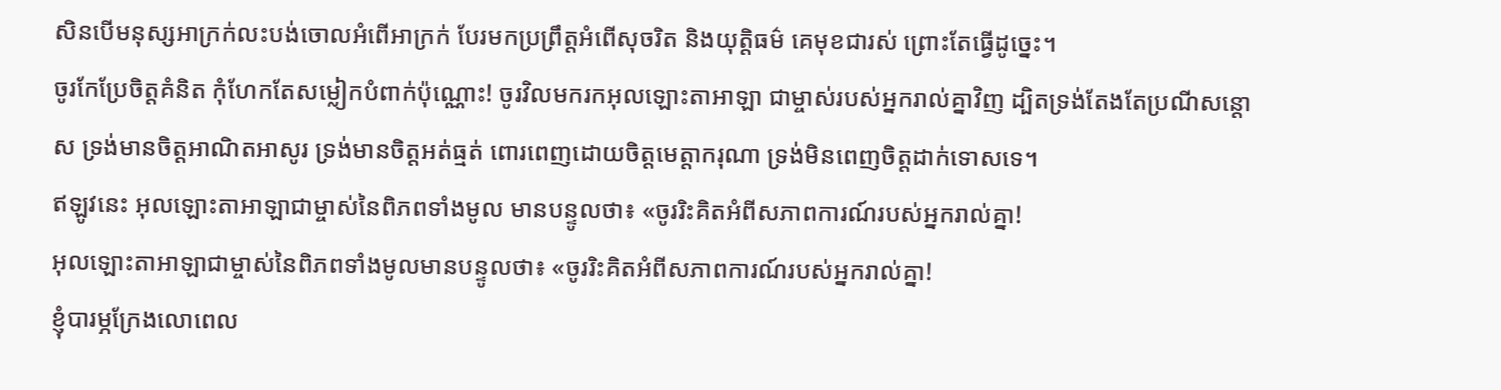សិនបើមនុស្សអាក្រក់លះបង់ចោលអំពើអាក្រក់ បែរមកប្រព្រឹត្តអំពើសុចរិត និងយុត្តិធម៌ គេមុខជារស់ ព្រោះតែធ្វើដូច្នេះ។
ចូរកែប្រែចិត្តគំនិត កុំហែកតែសម្លៀកបំពាក់ប៉ុណ្ណោះ! ចូរវិលមករកអុលឡោះតាអាឡា ជាម្ចាស់របស់អ្នករាល់គ្នាវិញ ដ្បិតទ្រង់តែងតែប្រណីសន្ដោស ទ្រង់មានចិត្តអាណិតអាសូរ ទ្រង់មានចិត្តអត់ធ្មត់ ពោរពេញដោយចិត្តមេត្តាករុណា ទ្រង់មិនពេញចិត្តដាក់ទោសទេ។
ឥឡូវនេះ អុលឡោះតាអាឡាជាម្ចាស់នៃពិភពទាំងមូល មានបន្ទូលថា៖ «ចូររិះគិតអំពីសភាពការណ៍របស់អ្នករាល់គ្នា!
អុលឡោះតាអាឡាជាម្ចាស់នៃពិភពទាំងមូលមានបន្ទូលថា៖ «ចូររិះគិតអំពីសភាពការណ៍របស់អ្នករាល់គ្នា!
ខ្ញុំបារម្ភក្រែងលោពេល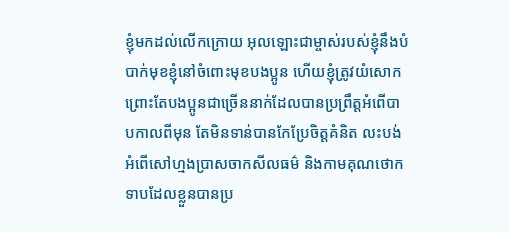ខ្ញុំមកដល់លើកក្រោយ អុលឡោះជាម្ចាស់របស់ខ្ញុំនឹងបំបាក់មុខខ្ញុំនៅចំពោះមុខបងប្អូន ហើយខ្ញុំត្រូវយំសោក ព្រោះតែបងប្អូនជាច្រើននាក់ដែលបានប្រព្រឹត្ដអំពើបាបកាលពីមុន តែមិនទាន់បានកែប្រែចិត្ដគំនិត លះបង់អំពើសៅហ្មងប្រាសចាកសីលធម៌ និងកាមគុណថោកទាបដែលខ្លួនបានប្រ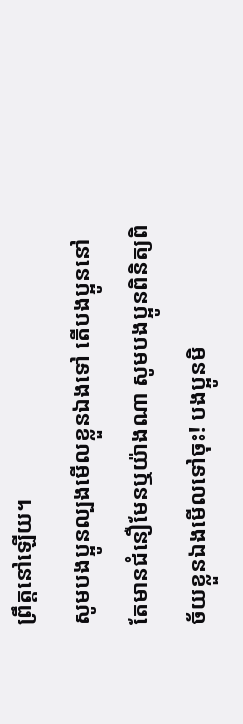ព្រឹត្ដនៅឡើយ។
សូមបងប្អូនល្បងមើលខ្លួនឯងទៅ តើបងប្អូននៅតែមានជំនឿមែនឬយ៉ាងណា សូមបងប្អូនពិនិត្យពិច័យខ្លួនឯងមើលទៅចុះ! បងប្អូនមិ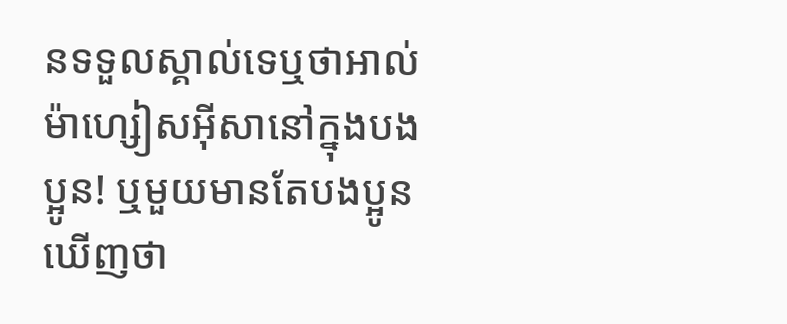នទទួលស្គាល់ទេឬថាអាល់ម៉ាហ្សៀសអ៊ីសានៅក្នុងបងប្អូន! ឬមួយមានតែបងប្អូនឃើញថា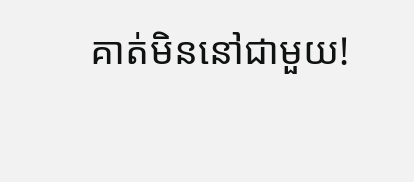គាត់មិននៅជាមួយ!